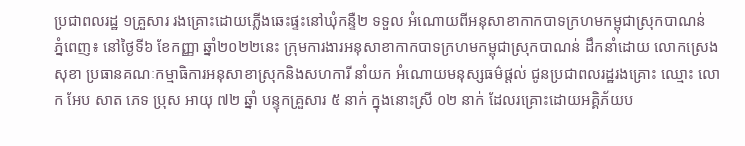ប្រជាពលរដ្ឋ ១គ្រួសារ រងគ្រោះដោយភ្លើងឆេះផ្ទះនៅឃុំកន្ទឺ២ ទទួល អំណោយពីអនុសាខាកាកបាទក្រហមកម្ពុជាស្រុកបាណន់
ភ្នំពេញ៖ នៅថ្ងៃទី៦ ខែកញ្ញា ឆ្នាំ២០២២នេះ ក្រុមការងារអនុសាខាកាកបាទក្រហមកម្ពុជាស្រុកបាណន់ ដឹកនាំដោយ លោកស្រេង សុខា ប្រធានគណៈកម្មាធិការអនុសាខាស្រុកនិងសហការី នាំយក អំណោយមនុស្សធម៌ផ្តល់ ជូនប្រជាពលរដ្ឋរងគ្រោះ ឈ្មោះ លោក អែប សាត ភេទ ប្រុស អាយុ ៧២ ឆ្នាំ បន្ទុកគ្រួសារ ៥ នាក់ ក្នុងនោះស្រី ០២ នាក់ ដែលរគ្រោះដោយអគ្គិភ័យប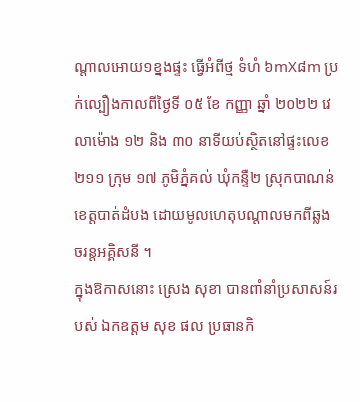ណ្តាលអោយ១ខ្នងផ្ទះ ធ្វើអំពីថ្ម ទំហំ ៦mX៨m ប្រក់ល្បឿងកាលពីថ្ងៃទី ០៥ ខែ កញ្ញា ឆ្នាំ ២០២២ វេលាម៉ោង ១២ និង ៣០ នាទីយប់ស្ថិតនៅផ្ទះលេខ ២១១ ក្រុម ១៧ ភូមិភ្នំគល់ ឃុំកន្ទឺ២ ស្រុកបាណន់ ខេត្តបាត់ដំបង ដោយមូលហេតុបណ្តាលមកពីឆ្លងចរន្តអគ្គិសនី ។
ក្នុងឱកាសនោះ ស្រេង សុខា បានពាំនាំប្រសាសន៍របស់ ឯកឧត្តម សុខ ផល ប្រធានកិ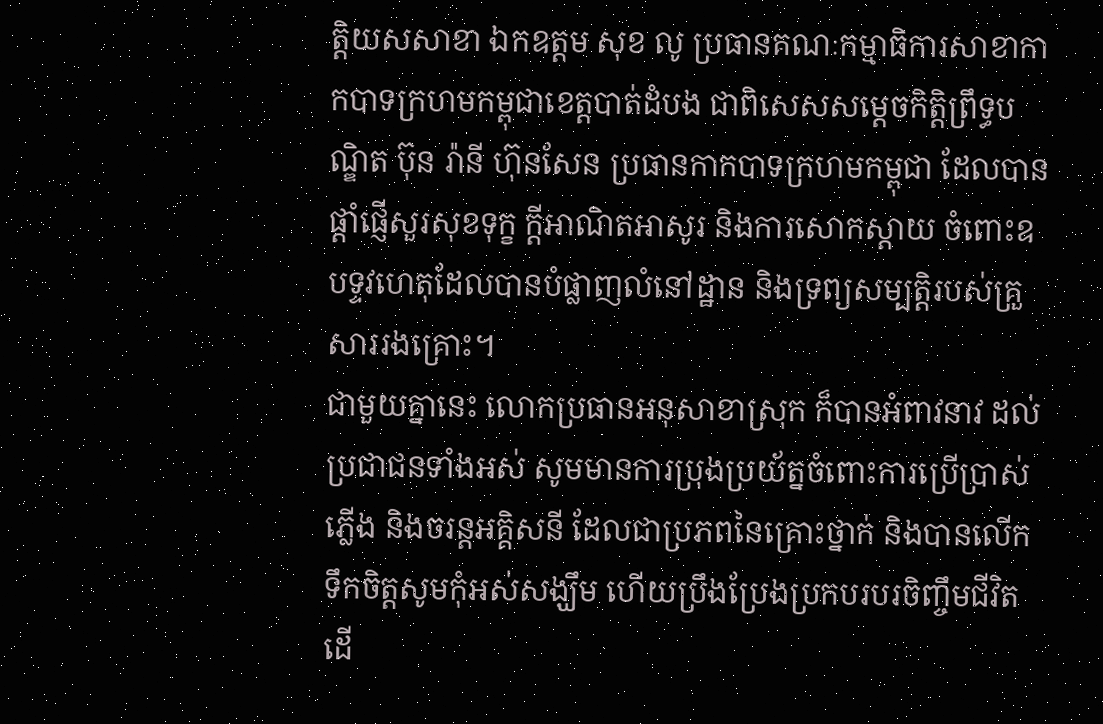ត្តិយសសាខា ឯកឧត្តម សុខ លូ ប្រធានគណៈកម្មាធិការសាខាកាកបាទក្រហមកម្ពុជាខេត្តបាត់ដំបង ជាពិសេសសម្ដេចកិត្តិព្រឹទ្ធបណ្ឌិត ប៊ុន រ៉ានី ហ៊ុនសែន ប្រធានកាកបាទក្រហមកម្ពុជា ដែលបានផ្តាំផ្ញើសួរសុខទុក្ខ ក្តីអាណិតអាសូរ និងការសោកស្តាយ ចំពោះឧបទ្ទវហេតុដែលបានបំផ្លាញលំនៅដ្ឋាន និងទ្រព្យសម្បត្តិរបស់គ្រួសាររងគ្រោះ។
ជាមួយគ្នានេះ លោកប្រធានអនុសាខាស្រុក ក៏បានអំពាវនាវ ដល់ប្រជាជនទាំងអស់ សូមមានការប្រុងប្រយ័ត្នចំពោះការប្រើប្រាស់ភ្លើង និងចរន្តអគ្គិសនី ដែលជាប្រភពនៃគ្រោះថ្នាក់ និងបានលើកទឹកចិត្តសូមកុំអស់សង្ឃឹម ហើយប្រឹងប្រែងប្រកបរបរចិញ្ចឹមជីវិត ដើ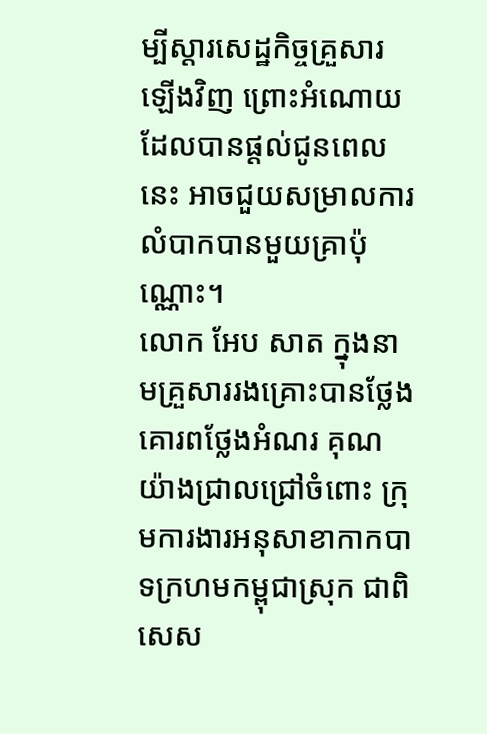ម្បីស្តារសេដ្ឋកិច្ចគ្រួសារឡើងវិញ ព្រោះអំណោយដែលបានផ្តល់ជូនពេលនេះ អាចជួយសម្រាលការលំបាកបានមួយគ្រាប៉ុណ្ណោះ។
លោក អែប សាត ក្នុងនាមគ្រួសាររងគ្រោះបានថ្លែងគោរពថ្លែងអំណរ គុណយ៉ាងជ្រាលជ្រៅចំពោះ ក្រុមការងារអនុសាខាកាកបាទក្រហមកម្ពុជាស្រុក ជាពិសេស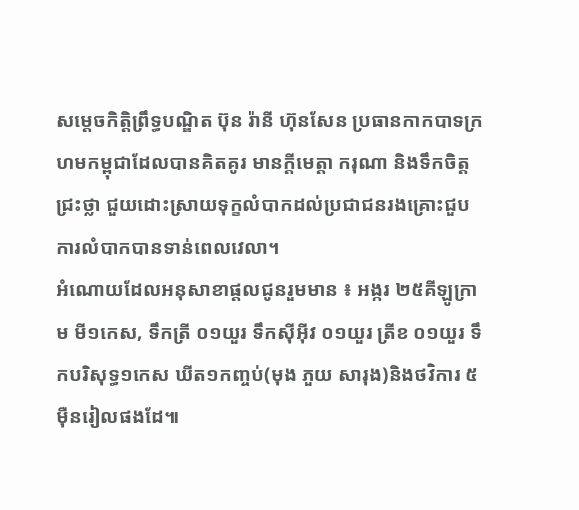សម្ដេចកិត្តិព្រឹទ្ធបណ្ឌិត ប៊ុន រ៉ានី ហ៊ុនសែន ប្រធានកាកបាទក្រហមកម្ពុជាដែលបានគិតគូរ មានក្តីមេត្តា ករុណា និងទឹកចិត្តជ្រះថ្លា ជួយដោះស្រាយទុក្ខលំបាកដល់ប្រជាជនរងគ្រោះជួបការលំបាកបានទាន់ពេលវេលា។
អំណោយដែលអនុសាខាផ្តលជូនរួមមាន ៖ អង្ករ ២៥គីឡូក្រាម មី១កេស, ទឹកត្រី ០១យួរ ទឹកស៊ីអ៊ីវ ០១យួរ ត្រីខ ០១យួរ ទឹកបរិសុទ្ធ១កេស ឃីត១កញ្ចប់(មុង ភួយ សារុង)និងថវិការ ៥ម៉ឺនរៀលផងដែ៕